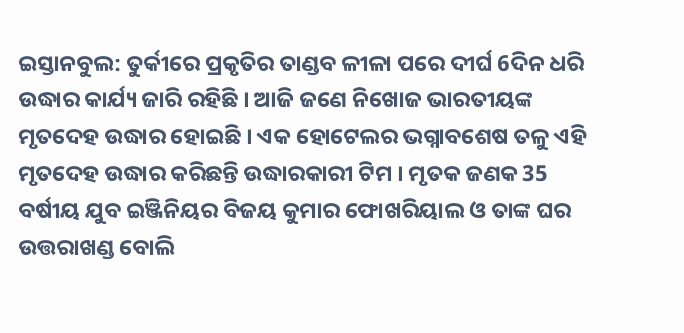ଇସ୍ତାନବୁଲ: ତୁର୍କୀରେ ପ୍ରକୃତିର ତାଣ୍ଡବ ଳୀଳା ପରେ ଦୀର୍ଘ 6ଦିନ ଧରି ଉଦ୍ଧାର କାର୍ଯ୍ୟ ଜାରି ରହିଛି । ଆଜି ଜଣେ ନିଖୋଜ ଭାରତୀୟଙ୍କ ମୃତଦେହ ଉଦ୍ଧାର ହୋଇଛି । ଏକ ହୋଟେଲର ଭଗ୍ନାବଶେଷ ତଳୁ ଏହି ମୃତଦେହ ଉଦ୍ଧାର କରିଛନ୍ତି ଉଦ୍ଧାରକାରୀ ଟିମ । ମୃତକ ଜଣକ 35 ବର୍ଷୀୟ ଯୁବ ଇଞ୍ଜିନିୟର ବିଜୟ କୁମାର ଫୋଖରିୟାଲ ଓ ତାଙ୍କ ଘର ଉତ୍ତରାଖଣ୍ଡ ବୋଲି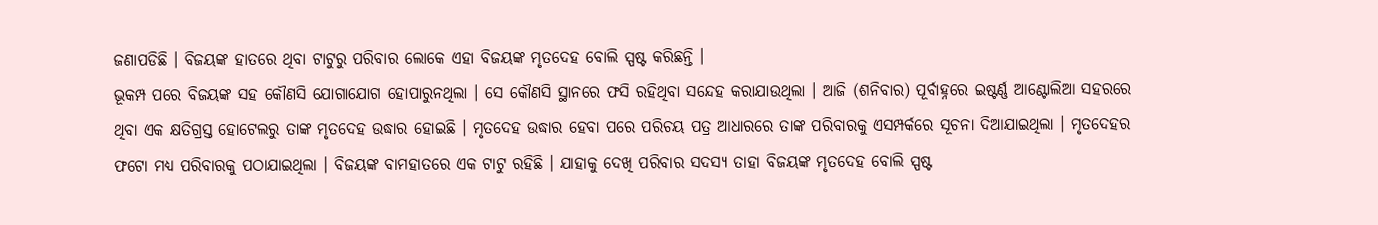ଜଣାପଡିଛି । ବିଜୟଙ୍କ ହାତରେ ଥିବା ଟାଟୁରୁ ପରିବାର ଲୋକେ ଏହା ବିଜୟଙ୍କ ମୃତଦେହ ବୋଲି ସ୍ପଷ୍ଟ କରିଛନ୍ତି ।
ଭୂକମ୍ପ ପରେ ବିଜୟଙ୍କ ସହ କୌଣସି ଯୋଗାଯୋଗ ହୋପାରୁନଥିଲା । ସେ କୌଣସି ସ୍ଥାନରେ ଫସି ରହିଥିବା ସନ୍ଦେହ କରାଯାଉଥିଲା । ଆଜି (ଶନିବାର) ପୂର୍ବାହ୍ନରେ ଇଷ୍ଟର୍ଣ୍ଣ ଆଣ୍ଟୋଲିଆ ସହରରେ ଥିବା ଏକ କ୍ଷତିଗ୍ରସ୍ତ ହୋଟେଲରୁ ତାଙ୍କ ମୃତଦେହ ଉଦ୍ଧାର ହୋଇଛି । ମୃତଦେହ ଉଦ୍ଧାର ହେବା ପରେ ପରିଚୟ ପତ୍ର ଆଧାରରେ ତାଙ୍କ ପରିବାରକୁ ଏସମ୍ପର୍କରେ ସୂଚନା ଦିଆଯାଇଥିଲା । ମୃତଦେହର ଫଟୋ ମଧ୍ୟ ପରିବାରକୁ ପଠାଯାଇଥିଲା । ବିଜୟଙ୍କ ବାମହାତରେ ଏକ ଟାଟୁ ରହିଛି । ଯାହାକୁ ଦେଖି ପରିବାର ସଦସ୍ୟ ତାହା ବିଜୟଙ୍କ ମୃତଦେହ ବୋଲି ସ୍ପଷ୍ଟ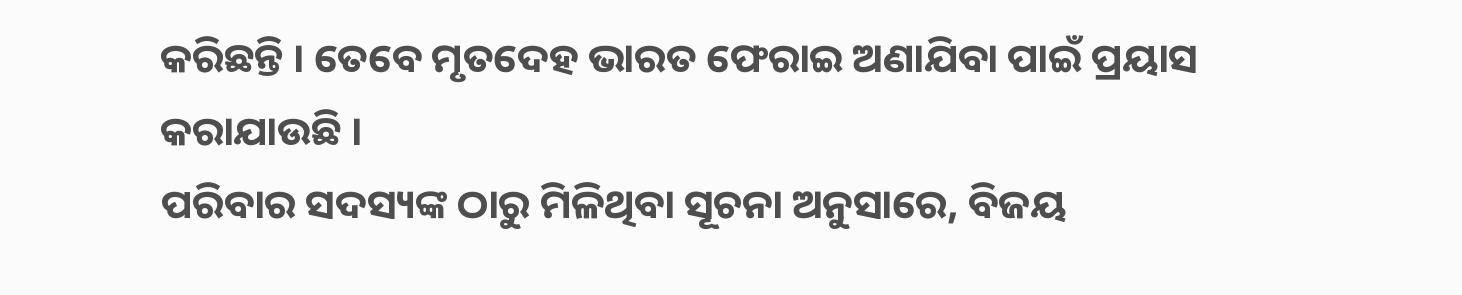କରିଛନ୍ତି । ତେବେ ମୃତଦେହ ଭାରତ ଫେରାଇ ଅଣାଯିବା ପାଇଁ ପ୍ରୟାସ କରାଯାଉଛି ।
ପରିବାର ସଦସ୍ୟଙ୍କ ଠାରୁ ମିଳିଥିବା ସୂଚନା ଅନୁସାରେ, ବିଜୟ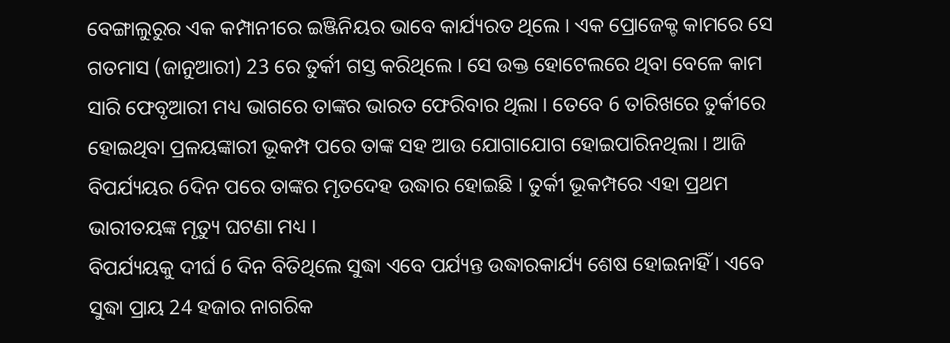ବେଙ୍ଗାଲୁରୁର ଏକ କମ୍ପାନୀରେ ଇଞ୍ଜିନିୟର ଭାବେ କାର୍ଯ୍ୟରତ ଥିଲେ । ଏକ ପ୍ରୋଜେକ୍ଟ କାମରେ ସେ ଗତମାସ (ଜାନୁଆରୀ) 23 ରେ ତୁର୍କୀ ଗସ୍ତ କରିଥିଲେ । ସେ ଉକ୍ତ ହୋଟେଲରେ ଥିବା ବେଳେ କାମ ସାରି ଫେବୃଆରୀ ମଧ୍ୟ ଭାଗରେ ତାଙ୍କର ଭାରତ ଫେରିବାର ଥିଲା । ତେବେ 6 ତାରିଖରେ ତୁର୍କୀରେ ହୋଇଥିବା ପ୍ରଳୟଙ୍କାରୀ ଭୂକମ୍ପ ପରେ ତାଙ୍କ ସହ ଆଉ ଯୋଗାଯୋଗ ହୋଇପାରିନଥିଲା । ଆଜି ବିପର୍ଯ୍ୟୟର 6ଦିନ ପରେ ତାଙ୍କର ମୃତଦେହ ଉଦ୍ଧାର ହୋଇଛି । ତୁର୍କୀ ଭୂକମ୍ପରେ ଏହା ପ୍ରଥମ ଭାରୀତୟଙ୍କ ମୃତ୍ୟୁ ଘଟଣା ମଧ୍ୟ ।
ବିପର୍ଯ୍ୟୟକୁ ଦୀର୍ଘ 6 ଦିନ ବିତିଥିଲେ ସୁଦ୍ଧା ଏବେ ପର୍ଯ୍ୟନ୍ତ ଉଦ୍ଧାରକାର୍ଯ୍ୟ ଶେଷ ହୋଇନାହିଁ । ଏବେ ସୁଦ୍ଧା ପ୍ରାୟ 24 ହଜାର ନାଗରିକ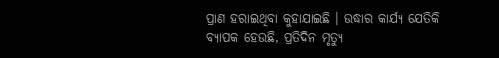ପ୍ରାଣ ହରାଇଥିବା କୁହାଯାଇଛି । ଉଦ୍ଧାର କାର୍ଯ୍ୟ ଯେତିକି ବ୍ୟାପକ ହେଉଛି, ପ୍ରତିଦିନ ମୃତ୍ୟୁ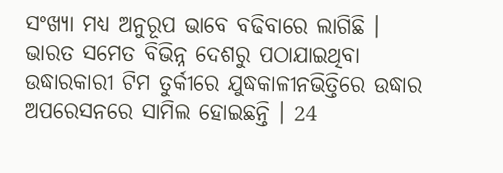ସଂଖ୍ୟା ମଧ୍ୟ ଅନୁରୂପ ଭାବେ ବଢିବାରେ ଲାଗିଛି । ଭାରତ ସମେତ ବିଭିନ୍ନ ଦେଶରୁ ପଠାଯାଇଥିବା ଉଦ୍ଧାରକାରୀ ଟିମ ତୁର୍କୀରେ ଯୁଦ୍ଧକାଳୀନଭିତ୍ତିରେ ଉଦ୍ଧାର ଅପରେସନରେ ସାମିଲ ହୋଇଛନ୍ତି । 24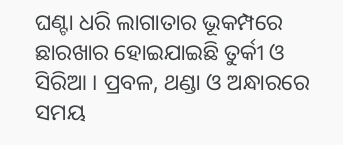ଘଣ୍ଟା ଧରି ଲାଗାତାର ଭୂକମ୍ପରେ ଛାରଖାର ହୋଇଯାଇଛି ତୁର୍କୀ ଓ ସିରିଆ । ପ୍ରବଳ, ଥଣ୍ଡା ଓ ଅନ୍ଧାରରେ ସମୟ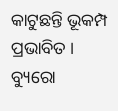କାଟୁଛନ୍ତି ଭୂକମ୍ପ ପ୍ରଭାବିତ ।
ବ୍ୟୁରୋ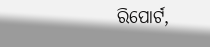ରିପୋର୍ଟ,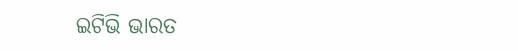ଇଟିଭି ଭାରତ